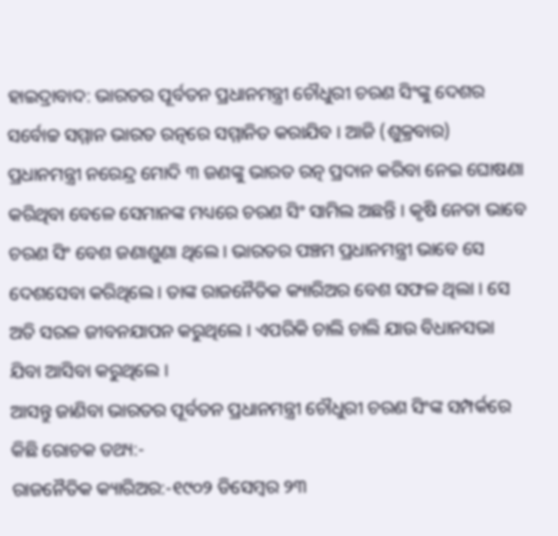ହାଇଦ୍ରାବାଦ: ଭାରତର ପୂର୍ବତନ ପ୍ରଧାନମନ୍ତ୍ରୀ ଚୌଧୁରୀ ଚରଣ ସିଂଙ୍କୁ ଦେଶର ସର୍ବୋଚ୍ଚ ସମ୍ମାନ ଭାରତ ରତ୍ନରେ ସମ୍ମାନିତ କରାଯିବ । ଆଜି (ଶୁକ୍ରବାର) ପ୍ରଧାନମନ୍ତ୍ରୀ ନରେନ୍ଦ୍ର ମୋଦି ୩ ଜଣଙ୍କୁ ଭାରତ ରତ୍ନ ପ୍ରଦାନ କରିବା ନେଇ ଘୋଷଣା କରିଥିବା ବେଳେ ସେମାନଙ୍କ ମଧ୍ୟରେ ଚରଣ ସିଂ ସାମିଲ ଅଛନ୍ତି । କୃଷି ନେତା ଭାବେ ଚରଣ ସିଂ ବେଶ ଜଣାଶୁଣା ଥିଲେ । ଭାରତର ପଞ୍ଚମ ପ୍ରଧାନମନ୍ତ୍ରୀ ଭାବେ ସେ ଦେଶସେବା କରିଥିଲେ । ତାଙ୍କ ରାଜନୈତିକ କ୍ୟାରିଅର ବେଶ ସଫଳ ଥିଲା । ସେ ଅତି ସରଳ ଜୀବନଯାପନ କରୁଥିଲେ । ଏପରିକି ଚାଲି ଚାଲି ଯାଉ ବିଧାନସଭା ଯିବା ଆସିବା କରୁଥିଲେ ।
ଆସନ୍ତୁ ଜାଣିବା ଭାରତର ପୂର୍ବତନ ପ୍ରଧାନମନ୍ତ୍ରୀ ଚୌଧୁରୀ ଚରଣ ସିଂଙ୍କ ସମ୍ପର୍କରେ କିଛି ରୋଚକ ତଥ୍ୟ:-
ରାଜନୈତିକ କ୍ୟାରିଅର:-୧୯୦୨ ଡିସେମ୍ବର ୨୩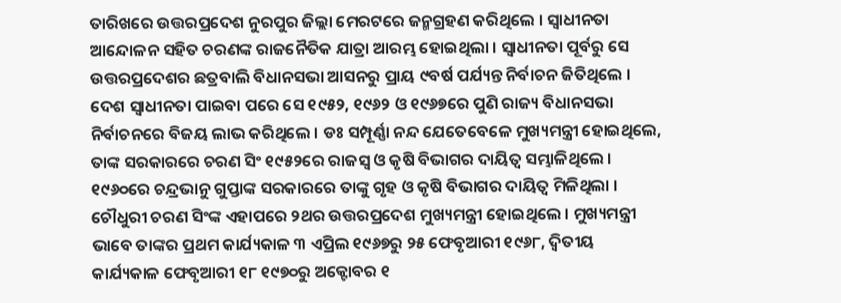ତାରିଖରେ ଉତ୍ତରପ୍ରଦେଶ ନୁରପୁର ଜିଲ୍ଲା ମେରଟରେ ଜନ୍ମଗ୍ରହଣ କରିଥିଲେ । ସ୍ବାଧୀନତା ଆନ୍ଦୋଳନ ସହିତ ଚରଣଙ୍କ ରାଜନୈତିକ ଯାତ୍ରା ଆରମ୍ଭ ହୋଇଥିଲା । ସ୍ବାଧୀନତା ପୂର୍ବରୁ ସେ ଉତ୍ତରପ୍ରଦେଶର ଛତ୍ରବାଲି ବିଧାନସଭା ଆସନରୁ ପ୍ରାୟ ୯ବର୍ଷ ପର୍ଯ୍ୟନ୍ତ ନିର୍ବାଚନ ଜିତିଥିଲେ । ଦେଶ ସ୍ବାଧୀନତା ପାଇବା ପରେ ସେ ୧୯୫୨, ୧୯୬୨ ଓ ୧୯୬୭ରେ ପୁଣି ରାଜ୍ୟ ବିଧାନସଭା ନିର୍ବାଚନରେ ବିଜୟ ଲାଭ କରିଥିଲେ । ଡଃ ସମ୍ପୂର୍ଣ୍ଣା ନନ୍ଦ ଯେତେବେଳେ ମୁଖ୍ୟମନ୍ତ୍ରୀ ହୋଇଥିଲେ, ତାଙ୍କ ସରକାରରେ ଚରଣ ସିଂ ୧୯୫୨ରେ ରାଜସ୍ବ ଓ କୃଷି ବିଭାଗର ଦାୟିତ୍ବ ସମ୍ଭାଳିଥିଲେ । ୧୯୬୦ରେ ଚନ୍ଦ୍ରଭାନୁ ଗୁପ୍ତାଙ୍କ ସରକାରରେ ତାଙ୍କୁ ଗୃହ ଓ କୃଷି ବିଭାଗର ଦାୟିତ୍ବ ମିଳିଥିଲା । ଚୌଧୁରୀ ଚରଣ ସିଂଙ୍କ ଏହାପରେ ୨ଥର ଉତ୍ତରପ୍ରଦେଶ ମୁଖ୍ୟମନ୍ତ୍ରୀ ହୋଇଥିଲେ । ମୁଖ୍ୟମନ୍ତ୍ରୀ ଭାବେ ତାଙ୍କର ପ୍ରଥମ କାର୍ଯ୍ୟକାଳ ୩ ଏପ୍ରିଲ ୧୯୬୭ରୁ ୨୫ ଫେବୃଆରୀ ୧୯୬୮, ଦ୍ବିତୀୟ କାର୍ଯ୍ୟକାଳ ଫେବୃଆରୀ ୧୮ ୧୯୭୦ରୁ ଅକ୍ଟୋବର ୧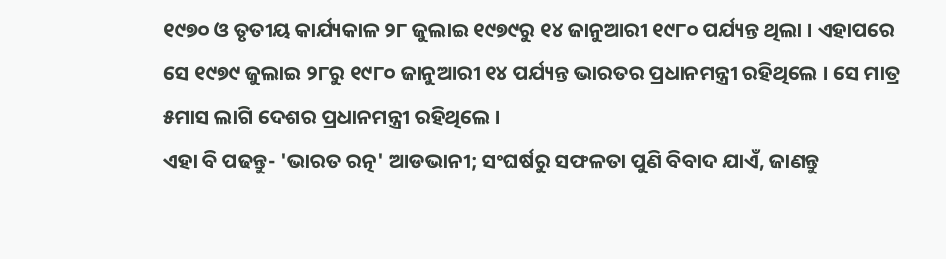୧୯୭୦ ଓ ତୃତୀୟ କାର୍ଯ୍ୟକାଳ ୨୮ ଜୁଲାଇ ୧୯୭୯ରୁ ୧୪ ଜାନୁଆରୀ ୧୯୮୦ ପର୍ଯ୍ୟନ୍ତ ଥିଲା । ଏହାପରେ ସେ ୧୯୭୯ ଜୁଲାଇ ୨୮ରୁ ୧୯୮୦ ଜାନୁଆରୀ ୧୪ ପର୍ଯ୍ୟନ୍ତ ଭାରତର ପ୍ରଧାନମନ୍ତ୍ରୀ ରହିଥିଲେ । ସେ ମାତ୍ର ୫ମାସ ଲାଗି ଦେଶର ପ୍ରଧାନମନ୍ତ୍ରୀ ରହିଥିଲେ ।
ଏହା ବି ପଢନ୍ତୁ- 'ଭାରତ ରତ୍ନ' ଆଡଭାନୀ; ସଂଘର୍ଷରୁ ସଫଳତା ପୁଣି ବିବାଦ ଯାଏଁ, ଜାଣନ୍ତୁ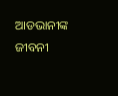ଆଡଭାନୀଙ୍କ ଜୀବନୀ